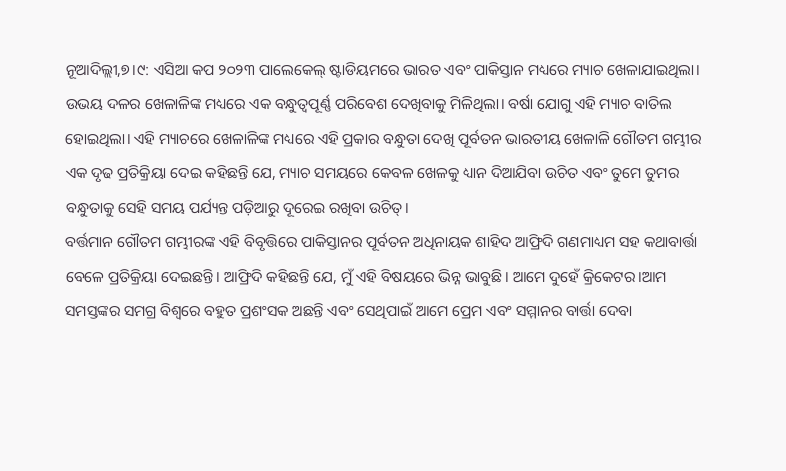ନୂଆଦିଲ୍ଲୀ,୭।୯: ଏସିଆ କପ ୨୦୨୩ ପାଲେକେଲ୍ ଷ୍ଟାଡିୟମରେ ଭାରତ ଏବଂ ପାକିସ୍ତାନ ମଧ୍ୟରେ ମ୍ୟାଚ ଖେଳାଯାଇଥିଲା। ଉଭୟ ଦଳର ଖେଳାଳିଙ୍କ ମଧ୍ୟରେ ଏକ ବନ୍ଧୁତ୍ୱପୂର୍ଣ୍ଣ ପରିବେଶ ଦେଖିବାକୁ ମିଳିଥିଲା। ବର୍ଷା ଯୋଗୁ ଏହି ମ୍ୟାଚ ବାତିଲ ହୋଇଥିଲା। ଏହି ମ୍ୟାଚରେ ଖେଳାଳିଙ୍କ ମଧ୍ୟରେ ଏହି ପ୍ରକାର ବନ୍ଧୁତା ଦେଖି ପୂର୍ବତନ ଭାରତୀୟ ଖେଳାଳି ଗୌତମ ଗମ୍ଭୀର ଏକ ଦୃଢ ପ୍ରତିକ୍ରିୟା ଦେଇ କହିଛନ୍ତି ଯେ, ମ୍ୟାଚ ସମୟରେ କେବଳ ଖେଳକୁ ଧ୍ୟାନ ଦିଆଯିବା ଉଚିତ ଏବଂ ତୁମେ ତୁମର ବନ୍ଧୁତାକୁ ସେହି ସମୟ ପର୍ଯ୍ୟନ୍ତ ପଡ଼ିଆରୁ ଦୂରେଇ ରଖିବା ଉଚିତ୍।
ବର୍ତ୍ତମାନ ଗୌତମ ଗମ୍ଭୀରଙ୍କ ଏହି ବିବୃତ୍ତିରେ ପାକିସ୍ତାନର ପୂର୍ବତନ ଅଧିନାୟକ ଶାହିଦ ଆଫ୍ରିଦି ଗଣମାଧ୍ୟମ ସହ କଥାବାର୍ତ୍ତା ବେଳେ ପ୍ରତିକ୍ରିୟା ଦେଇଛନ୍ତି। ଆଫ୍ରିଦି କହିଛନ୍ତି ଯେ, ମୁଁ ଏହି ବିଷୟରେ ଭିନ୍ନ ଭାବୁଛି। ଆମେ ଦୁହେଁ କ୍ରିକେଟର।ଆମ ସମସ୍ତଙ୍କର ସମଗ୍ର ବିଶ୍ୱରେ ବହୁତ ପ୍ରଶଂସକ ଅଛନ୍ତି ଏବଂ ସେଥିପାଇଁ ଆମେ ପ୍ରେମ ଏବଂ ସମ୍ମାନର ବାର୍ତ୍ତା ଦେବା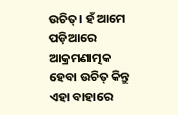ଉଚିତ୍। ହଁ ଆମେ ପଡ଼ିଆରେ ଆକ୍ରମଣାତ୍ମକ ହେବା ଉଚିତ୍ କିନ୍ତୁ ଏହା ବାହାରେ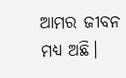ଆମର ଜୀବନ ମଧ୍ୟ ଅଛି।